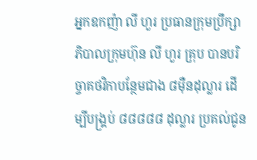អ្នកឧកញ៉ា លី ហួរ ប្រធានក្រុមប្រឹក្សាភិបាលក្រុមហ៊ុន លី ហួរ គ្រុប បានបរិច្ចាគថវិកាបន្ថែមជាង ៨ម៉ឺនដុល្លារ ដើម្បីបង្គ្រប់ ៨៨៨៨៨ ដុល្លារ ប្រគល់ជូន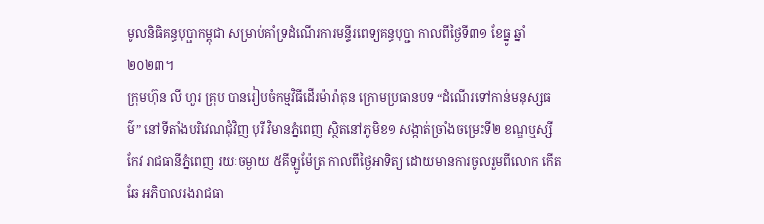មូលនិធិគន្ធបុប្ផាកម្ពុជា សម្រាប់គាំទ្រដំណើរការមន្ទីរពេទ្យគន្ធបុប្ជា កាលពីថ្ងៃទី៣១ ខែធ្នូ ឆ្នាំ២០២៣។
ក្រុមហ៊ុន លី ហួរ គ្រុប បានរៀបចំកម្មវិធីដើរម៉ារ៉ាតុន ក្រោមប្រធានបទ “ដំណើរទៅកាន់មនុស្សធម៌” នៅទីតាំងបរិវេណជុំវិញ បុរី វិមានភ្នំពេញ ស្ថិតនៅភូមិខ១ សង្កាត់ច្រាំងចម្រេះទី២ ខណ្ឌឬស្សីកែវ រាជធានីភ្នំពេញ រយៈចម្ងាយ ៥គីឡូម៉ែត្រ កាលពីថ្ងៃអាទិត្យ ដោយមានការចូលរួមពីលោក កើត ឆែ អភិបាលរងរាជធា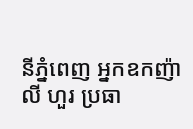នីភ្នំពេញ អ្នកឧកញ៉ា លី ហួរ ប្រធា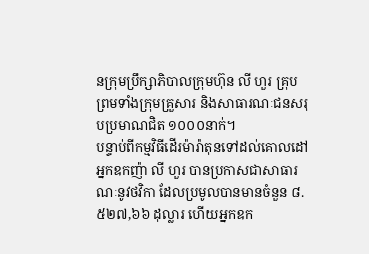នក្រុមប្រឹក្សាភិបាលក្រុមហ៊ុន លី ហួរ គ្រុប ព្រមទាំងក្រុមគ្រួសារ និងសាធារណៈជនសរុបប្រមាណជិត ១០០០នាក់។
បន្ទាប់ពីកម្មវិធីដើរម៉ារ៉ាតុនទៅដល់គោលដៅ អ្នកឧកញ៉ា លី ហួរ បានប្រកាសជាសាធារណៈនូវថវិកា ដែលប្រមូលបានមានចំនួន ៨.៥២៧,៦៦ ដុល្លារ ហើយអ្នកឧក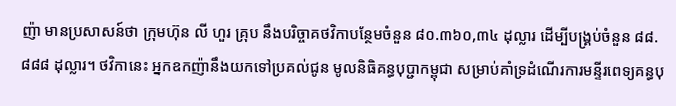ញ៉ា មានប្រសាសន៍ថា ក្រុមហ៊ុន លី ហួរ គ្រុប នឹងបរិច្ចាគថវិកាបន្ថែមចំនួន ៨០.៣៦០,៣៤ ដុល្លារ ដើម្បីបង្រ្គប់ចំនួន ៨៨.៨៨៨ ដុល្លារ។ ថវិកានេះ អ្នកឧកញ៉ានឹងយកទៅប្រគល់ជូន មូលនិធិគន្ធបុប្ជាកម្ពុជា សម្រាប់គាំទ្រដំណើរការមន្ទីរពេទ្យគន្ធបុ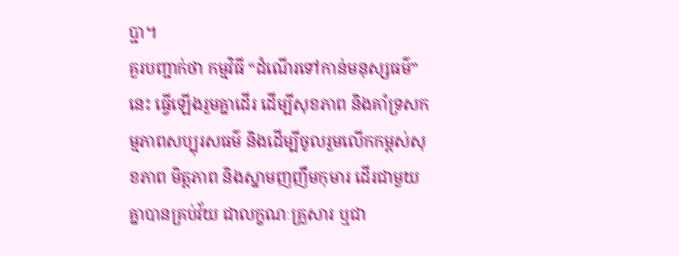ប្ជា។
គួរបញ្ជាក់ថា កម្មវិធី “ដំណើរទៅកាន់មនុស្សធម៌” នេះ ធ្វើឡើងរួមគ្នាដើរ ដើម្បីសុខភាព និងគាំទ្រសកម្មភាពសប្បុរសធម៌ និងដើម្បីចូលរួមលើកកម្ពស់សុខភាព មិត្តភាព និងស្នាមញញឹមកុមារ ដើរជាមួយគ្នាបានគ្រប់វ័យ ជាលក្ខណៈគ្រួសារ ឬជា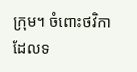ក្រុម។ ចំពោះថវិកាដែលទ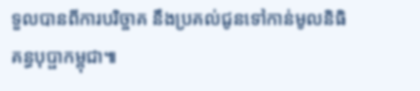ទួលបានពីការបរិច្ចាគ នឹងប្រគល់ជូនទៅកាន់មូលនិធិគន្ធបុប្ផាកម្ពុជា៕